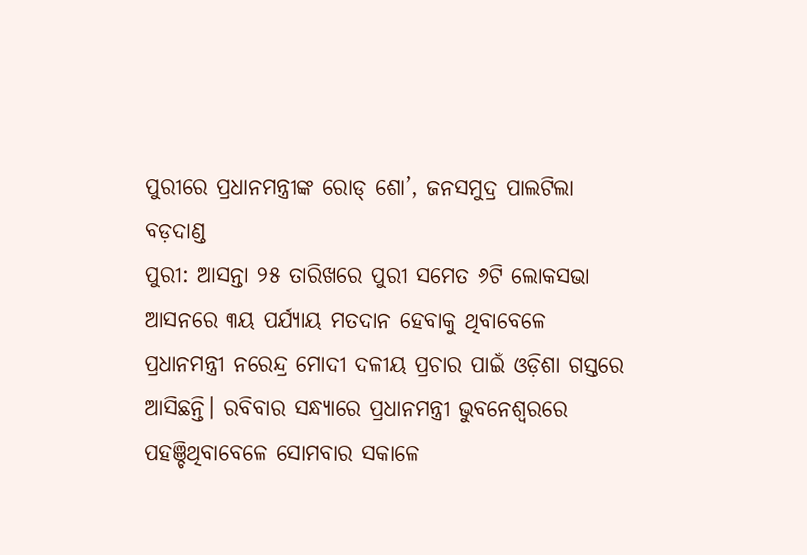ପୁରୀରେ ପ୍ରଧାନମନ୍ତ୍ରୀଙ୍କ ରୋଡ୍ ଶୋ’, ଜନସମୁଦ୍ର ପାଲଟିଲା ବଡ଼ଦାଣ୍ଡ
ପୁରୀ: ଆସନ୍ତା ୨୫ ତାରିଖରେ ପୁରୀ ସମେତ ୬ଟି ଲୋକସଭା ଆସନରେ ୩ୟ ପର୍ଯ୍ୟାୟ ମତଦାନ ହେବାକୁ ଥିବାବେଳେ ପ୍ରଧାନମନ୍ତ୍ରୀ ନରେନ୍ଦ୍ର ମୋଦୀ ଦଳୀୟ ପ୍ରଚାର ପାଇଁ ଓଡ଼ିଶା ଗସ୍ତରେ ଆସିଛନ୍ତି। ରବିବାର ସନ୍ଧ୍ୟାରେ ପ୍ରଧାନମନ୍ତ୍ରୀ ଭୁବନେଶ୍ୱରରେ ପହଞ୍ଚିଥିବାବେଳେ ସୋମବାର ସକାଳେ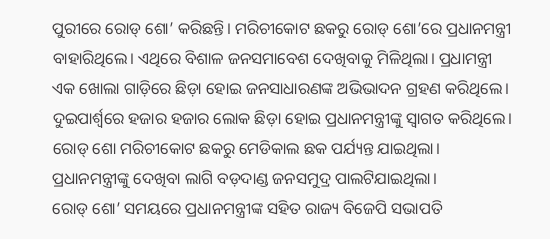ପୁରୀରେ ରୋଡ୍ ଶୋ’ କରିଛନ୍ତି। ମରିଚୀକୋଟ ଛକରୁ ରୋଡ୍ ଶୋ’ରେ ପ୍ରଧାନମନ୍ତ୍ରୀ ବାହାରିଥିଲେ। ଏଥିରେ ବିଶାଳ ଜନସମାବେଶ ଦେଖିବାକୁ ମିଳିଥିଲା। ପ୍ରଧାମନ୍ତ୍ରୀ ଏକ ଖୋଲା ଗାଡ଼ିରେ ଛିଡ଼ା ହୋଇ ଜନସାଧାରଣଙ୍କ ଅଭିଭାଦନ ଗ୍ରହଣ କରିଥିଲେ। ଦୁଇପାର୍ଶ୍ବରେ ହଜାର ହଜାର ଲୋକ ଛିଡ଼ା ହୋଇ ପ୍ରଧାନମନ୍ତ୍ରୀଙ୍କୁ ସ୍ୱାଗତ କରିଥିଲେ। ରୋଡ୍ ଶୋ ମରିଚୀକୋଟ ଛକରୁ ମେଡିକାଲ ଛକ ପର୍ଯ୍ୟନ୍ତ ଯାଇଥିଲା। ପ୍ରଧାନମନ୍ତ୍ରୀଙ୍କୁ ଦେଖିବା ଲାଗି ବଡ଼ଦାଣ୍ଡ ଜନସମୁଦ୍ର ପାଲଟିଯାଇଥିଲା।
ରୋଡ୍ ଶୋ’ ସମୟରେ ପ୍ରଧାନମନ୍ତ୍ରୀଙ୍କ ସହିତ ରାଜ୍ୟ ବିଜେପି ସଭାପତି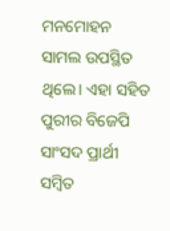ମନମୋହନ ସାମଲ ଉପସ୍ଥିତ ଥିଲେ। ଏହା ସହିତ ପୁରୀର ବିଜେପି ସାଂସଦ ପ୍ରାର୍ଥୀ ସମ୍ବିତ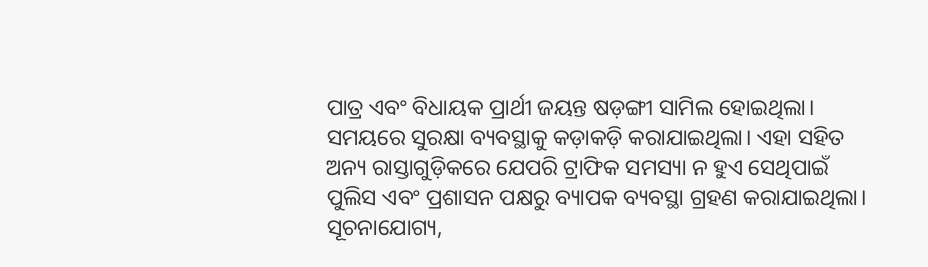ପାତ୍ର ଏବଂ ବିଧାୟକ ପ୍ରାର୍ଥୀ ଜୟନ୍ତ ଷଡ଼ଙ୍ଗୀ ସାମିଲ ହୋଇଥିଲା। ସମୟରେ ସୁରକ୍ଷା ବ୍ୟବସ୍ଥାକୁ କଡ଼ାକଡ଼ି କରାଯାଇଥିଲା। ଏହା ସହିତ ଅନ୍ୟ ରାସ୍ତାଗୁଡ଼ିକରେ ଯେପରି ଟ୍ରାଫିକ ସମସ୍ୟା ନ ହୁଏ ସେଥିପାଇଁ ପୁଲିସ ଏବଂ ପ୍ରଶାସନ ପକ୍ଷରୁ ବ୍ୟାପକ ବ୍ୟବସ୍ଥା ଗ୍ରହଣ କରାଯାଇଥିଲା।
ସୂଚନାଯୋଗ୍ୟ,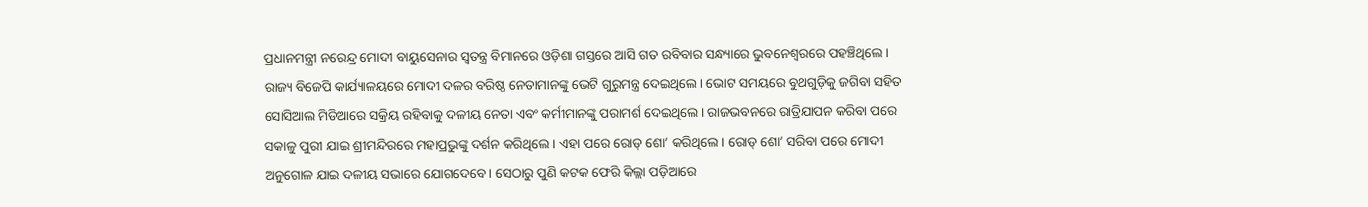ପ୍ରଧାନମନ୍ତ୍ରୀ ନରେନ୍ଦ୍ର ମୋଦୀ ବାୟୁସେନାର ସ୍ୱତନ୍ତ୍ର ବିମାନରେ ଓଡ଼ିଶା ଗସ୍ତରେ ଆସି ଗତ ରବିବାର ସନ୍ଧ୍ୟାରେ ଭୁବନେଶ୍ୱରରେ ପହଞ୍ଚିଥିଲେ। ରାଜ୍ୟ ବିଜେପି କାର୍ଯ୍ୟାଳୟରେ ମୋଦୀ ଦଳର ବରିଷ୍ଠ ନେତାମାନଙ୍କୁ ଭେଟି ଗୁରୁମନ୍ତ୍ର ଦେଇଥିଲେ। ଭୋଟ ସମୟରେ ବୁଥଗୁଡ଼ିକୁ ଜଗିବା ସହିତ ସୋସିଆଲ ମିଡିଆରେ ସକ୍ରିୟ ରହିବାକୁ ଦଳୀୟ ନେତା ଏବଂ କର୍ମୀମାନଙ୍କୁ ପରାମର୍ଶ ଦେଇଥିଲେ। ରାଜଭବନରେ ରାତ୍ରିଯାପନ କରିବା ପରେ ସକାଳୁ ପୁରୀ ଯାଇ ଶ୍ରୀମନ୍ଦିରରେ ମହାପ୍ରଭୁଙ୍କୁ ଦର୍ଶନ କରିଥିଲେ। ଏହା ପରେ ରୋଡ୍ ଶୋ’ କରିଥିଲେ। ରୋଡ୍ ଶୋ’ ସରିବା ପରେ ମୋଦୀ ଅନୁଗୋଳ ଯାଇ ଦଳୀୟ ସଭାରେ ଯୋଗଦେବେ। ସେଠାରୁ ପୁଣି କଟକ ଫେରି କିଲ୍ଲା ପଡ଼ିଆରେ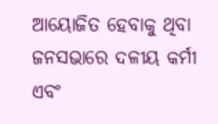ଆୟୋଜିତ ହେବାକୁ ଥିବା ଜନସଭାରେ ଦଳୀୟ କର୍ମୀ ଏବଂ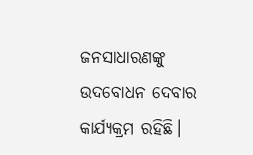ଜନସାଧାରଣଙ୍କୁ ଉଦବୋଧନ ଦେବାର କାର୍ଯ୍ୟକ୍ରମ ରହିଛି।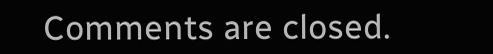Comments are closed.